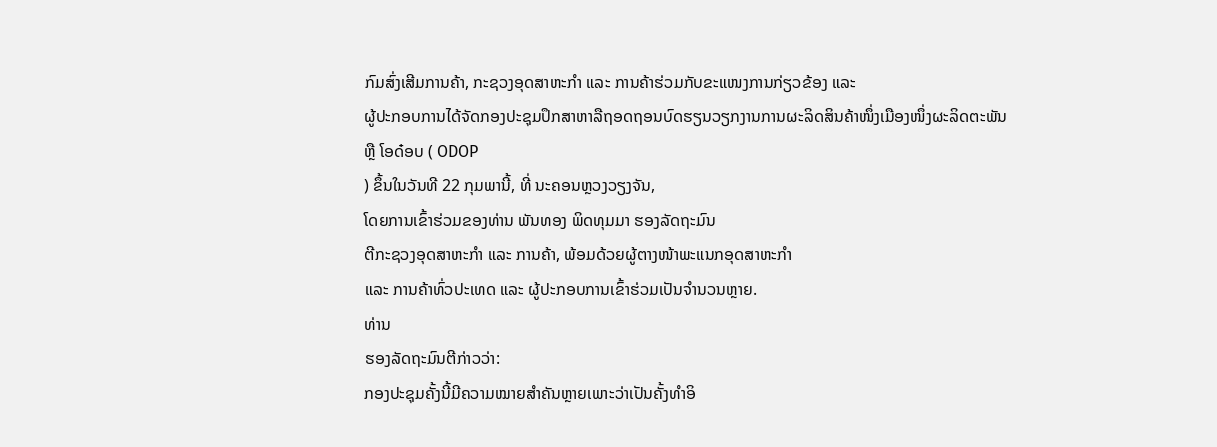ກົມສົ່ງເສີມການຄ້າ, ກະຊວງອຸດສາຫະກຳ ແລະ ການຄ້າຮ່ວມກັບຂະແໜງການກ່ຽວຂ້ອງ ແລະ
ຜູ້ປະກອບການໄດ້ຈັດກອງປະຊຸມປຶກສາຫາລືຖອດຖອນບົດຮຽນວຽກງານການຜະລິດສິນຄ້າໜຶ່ງເມືອງໜຶ່ງຜະລິດຕະພັນ
ຫຼື ໂອດ໋ອບ ( ODOP
) ຂຶ້ນໃນວັນທີ 22 ກຸມພານີ້, ທີ່ ນະຄອນຫຼວງວຽງຈັນ,
ໂດຍການເຂົ້າຮ່ວມຂອງທ່ານ ພັນທອງ ພິດທຸມມາ ຮອງລັດຖະມົນ
ຕີກະຊວງອຸດສາຫະກຳ ແລະ ການຄ້າ, ພ້ອມດ້ວຍຜູ້ຕາງໜ້າພະແນກອຸດສາຫະກຳ
ແລະ ການຄ້າທົ່ວປະເທດ ແລະ ຜູ້ປະກອບການເຂົ້າຮ່ວມເປັນຈຳນວນຫຼາຍ.
ທ່ານ
ຮອງລັດຖະມົນຕີກ່າວວ່າ:
ກອງປະຊຸມຄັ້ງນີ້ມີຄວາມໝາຍສຳຄັນຫຼາຍເພາະວ່າເປັນຄັ້ງທຳອິ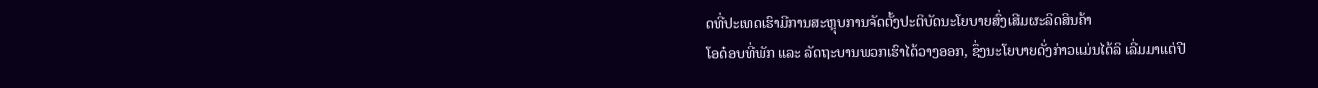ດທີ່ປະເທດເຮົາມີການສະຫຼຸບການຈັດຕັ້ງປະຕິບັດນະໂຍບາຍສົ່ງເສີມຜະລິດສິນຄ້າ
ໂອດ໋ອບທີ່ພັກ ແລະ ລັດຖະບານພວກເຮົາໄດ້ວາງອອກ, ຊຶ່ງນະໂຍບາຍດັ່ງກ່າວແມ່ນໄດ້ລິ ເລີ່ມມາແຕ່ປີ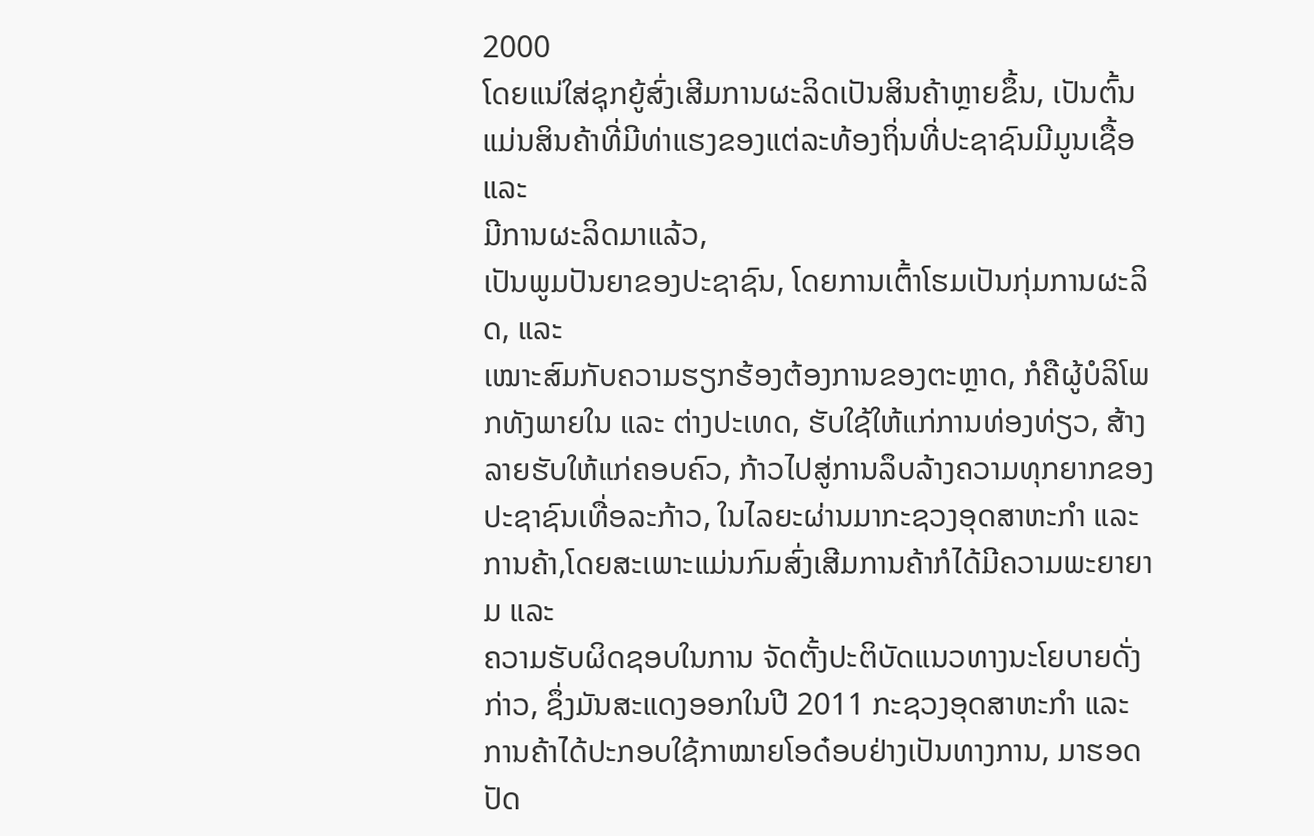2000
ໂດຍແນ່ໃສ່ຊຸກຍູ້ສົ່ງເສີມການຜະລິດເປັນສິນຄ້າຫຼາຍຂຶ້ນ, ເປັນຕົ້ນແມ່ນສິນຄ້າທີ່ມີທ່າແຮງຂອງແຕ່ລະທ້ອງຖິ່ນທີ່ປະຊາຊົນມີມູນເຊື້ອ ແລະ
ມີການຜະລິດມາແລ້ວ,
ເປັນພູມປັນຍາຂອງປະຊາຊົນ, ໂດຍການເຕົ້າໂຮມເປັນກຸ່ມການຜະລິດ, ແລະ
ເໝາະສົມກັບຄວາມຮຽກຮ້ອງຕ້ອງການຂອງຕະຫຼາດ, ກໍຄືຜູ້ບໍລິໂພກທັງພາຍໃນ ແລະ ຕ່າງປະເທດ, ຮັບໃຊ້ໃຫ້ແກ່ການທ່ອງທ່ຽວ, ສ້າງລາຍຮັບໃຫ້ແກ່ຄອບຄົວ, ກ້າວໄປສູ່ການລຶບລ້າງຄວາມທຸກຍາກຂອງປະຊາຊົນເທື່ອລະກ້າວ, ໃນໄລຍະຜ່ານມາກະຊວງອຸດສາຫະກຳ ແລະ ການຄ້າ,ໂດຍສະເພາະແມ່ນກົມສົ່ງເສີມການຄ້າກໍໄດ້ມີຄວາມພະຍາຍາມ ແລະ
ຄວາມຮັບຜິດຊອບໃນການ ຈັດຕັ້ງປະຕິບັດແນວທາງນະໂຍບາຍດັ່ງກ່າວ, ຊຶ່ງມັນສະແດງອອກໃນປີ 2011 ກະຊວງອຸດສາຫະກຳ ແລະ
ການຄ້າໄດ້ປະກອບໃຊ້ກາໝາຍໂອດ໋ອບຢ່າງເປັນທາງການ, ມາຮອດປັດ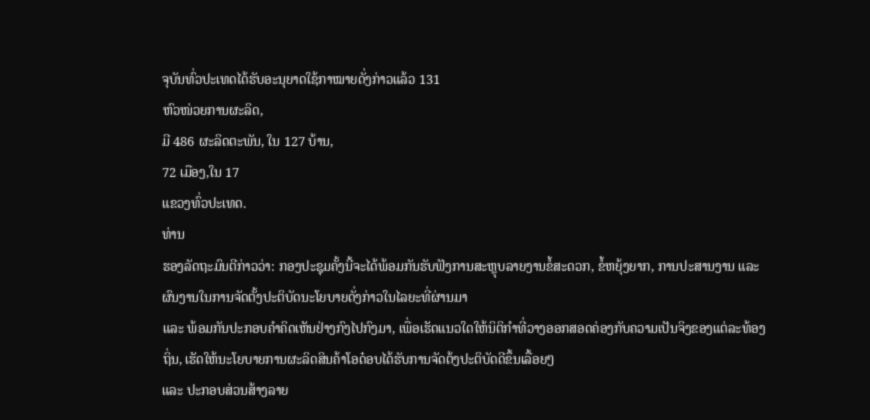ຈຸບັນທົ່ວປະເທດໄດ້ຮັບອະນຸຍາດໃຊ້ກາໝາຍດັ່ງກ່າວແລ້ວ 131
ຫົວໜ່ວຍການຜະລິດ,
ມີ 486 ຜະລິດຕະພັນ, ໃນ 127 ບ້ານ,
72 ເມືອງ,ໃນ 17
ແຂວງທົ່ວປະເທດ.
ທ່ານ
ຮອງລັດຖະມົນຕີກ່າວວ່າ: ກອງປະຊຸມຄັ້ງນີ້ຈະໄດ້ພ້ອມກັນຮັບຟັງການສະຫຼຸບລາຍງານຂໍ້ສະດວກ, ຂໍ້ຫຍຸ້ງຍາກ, ການປະສານງານ ແລະ ຜົນງານໃນການຈັດຕັ້ງປະຕິບັດນະໂຍບາຍດັ່ງກ່າວໃນໄລຍະທີ່ຜ່ານມາ
ແລະ ພ້ອມກັນປະກອບຄຳຄິດເຫັນຢ່າງກົງໄປກົງມາ, ເພື່ອເຮັດແນວໃດໃຫ້ນິຕິກຳທີ່ວາງອອກສອດຄ່ອງກັບຄວາມເປັນຈິງຂອງແຕ່ລະທ້ອງຖິ່ນ, ເຮັດໃຫ້ນະໂຍບາຍການຜະລິດສິນຄ້າໂອດ໋ອບໄດ້ຮັບການຈັດຕ້ງປະຕິບັດດີຂຶ້ນເລື້ອຍໆ
ແລະ ປະກອບສ່ວນສ້າງລາຍ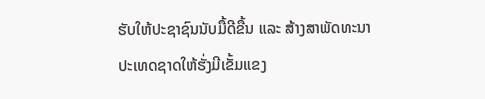ຮັບໃຫ້ປະຊາຊົນນັບມື້ດີຂື້ນ ແລະ ສ້າງສາພັດທະນາປະເທດຊາດໃຫ້ຮັ່ງມີເຂັ້ມແຂງ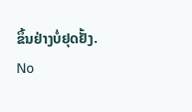ຂຶ້ນຢ່າງບໍ່ຢຸດຢັ້ງ.
No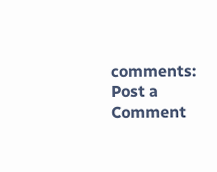comments:
Post a Comment